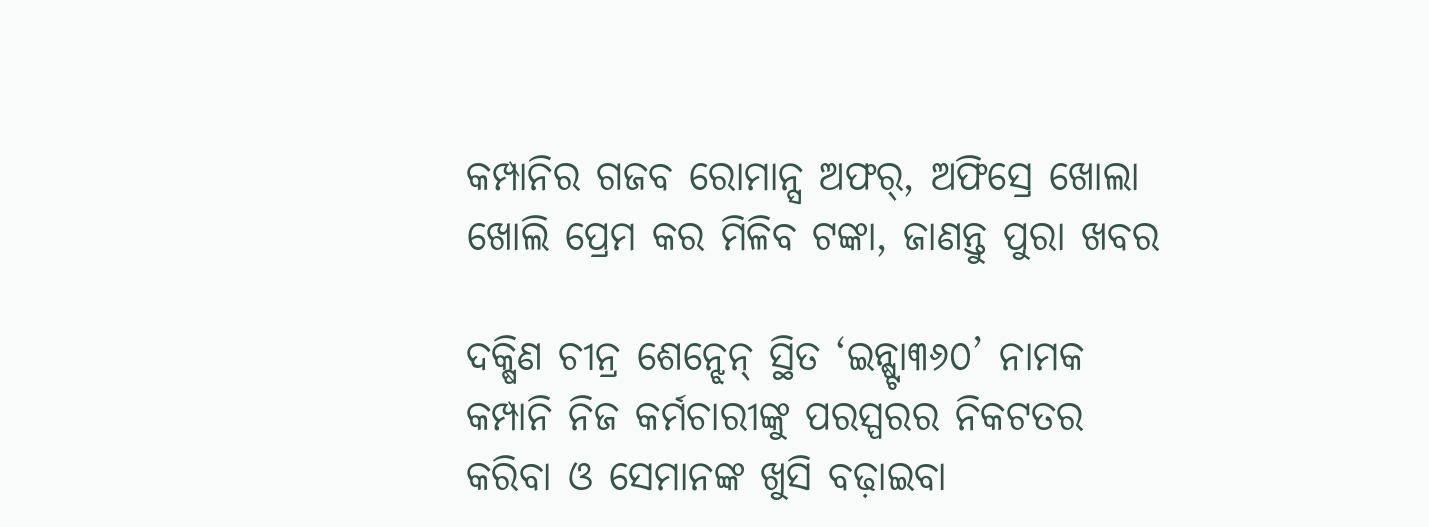କମ୍ପାନିର ଗଜବ ରୋମାନ୍ସ ଅଫର୍, ଅଫିସ୍ରେ ଖୋଲା ଖୋଲି ପ୍ରେମ କର ମିଳିବ ଟଙ୍କା, ଜାଣନ୍ତୁ ପୁରା ଖବର

ଦକ୍ଷିଣ ଚୀନ୍ର ଶେନ୍ଝେନ୍ ସ୍ଥିତ ‘ଇନ୍ଷ୍ଟା୩୬୦’ ନାମକ କମ୍ପାନି ନିଜ କର୍ମଚାରୀଙ୍କୁ ପରସ୍ପରର ନିକଟତର କରିବା ଓ ସେମାନଙ୍କ ଖୁସି ବଢ଼ାଇବା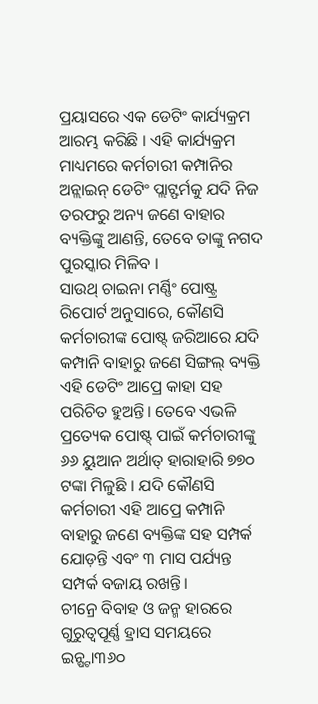ପ୍ରୟାସରେ ଏକ ଡେଟିଂ କାର୍ଯ୍ୟକ୍ରମ ଆରମ୍ଭ କରିଛି । ଏହି କାର୍ଯ୍ୟକ୍ରମ ମାଧ୍ୟମରେ କର୍ମଚାରୀ କମ୍ପାନିର ଅନ୍ଲାଇନ୍ ଡେଟିଂ ପ୍ଲାଟ୍ଫର୍ମକୁ ଯଦି ନିଜ ତରଫରୁ ଅନ୍ୟ ଜଣେ ବାହାର ବ୍ୟକ୍ତିଙ୍କୁ ଆଣନ୍ତି, ତେବେ ତାଙ୍କୁ ନଗଦ ପୁରସ୍କାର ମିଳିବ ।
ସାଉଥ୍ ଚାଇନା ମର୍ଣ୍ଣିଂ ପୋଷ୍ଟ୍ର ରିପୋର୍ଟ ଅନୁସାରେ, କୌଣସି କର୍ମଚାରୀଙ୍କ ପୋଷ୍ଟ୍ ଜରିଆରେ ଯଦି କମ୍ପାନି ବାହାରୁ ଜଣେ ସିଙ୍ଗଲ୍ ବ୍ୟକ୍ତି ଏହି ଡେଟିଂ ଆପ୍ରେ କାହା ସହ ପରିଚିତ ହୁଅନ୍ତି। ତେବେ ଏଭଳି ପ୍ରତ୍ୟେକ ପୋଷ୍ଟ୍ ପାଇଁ କର୍ମଚାରୀଙ୍କୁ ୬୬ ୟୁଆନ ଅର୍ଥାତ୍ ହାରାହାରି ୭୭୦ ଟଙ୍କା ମିଳୁଛି । ଯଦି କୌଣସି କର୍ମଚାରୀ ଏହି ଆପ୍ରେ କମ୍ପାନି ବାହାରୁ ଜଣେ ବ୍ୟକ୍ତିଙ୍କ ସହ ସମ୍ପର୍କ ଯୋଡ଼ନ୍ତି ଏବଂ ୩ ମାସ ପର୍ଯ୍ୟନ୍ତ ସମ୍ପର୍କ ବଜାୟ ରଖନ୍ତି।
ଚୀନ୍ରେ ବିବାହ ଓ ଜନ୍ମ ହାରରେ ଗୁରୁତ୍ୱପୂର୍ଣ୍ଣ ହ୍ରାସ ସମୟରେ ଇନ୍ଷ୍ଟା୩୬୦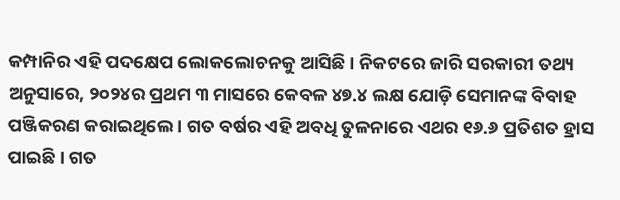କମ୍ପାନିର ଏହି ପଦକ୍ଷେପ ଲୋକଲୋଚନକୁ ଆସିଛି । ନିକଟରେ ଜାରି ସରକାରୀ ତଥ୍ୟ ଅନୁସାରେ, ୨୦୨୪ର ପ୍ରଥମ ୩ ମାସରେ କେବଳ ୪୭.୪ ଲକ୍ଷ ଯୋଡ଼ି ସେମାନଙ୍କ ବିବାହ ପଞ୍ଜିକରଣ କରାଇଥିଲେ । ଗତ ବର୍ଷର ଏହି ଅବଧି ତୁଳନାରେ ଏଥର ୧୬.୬ ପ୍ରତିଶତ ହ୍ରାସ ପାଇଛି । ଗତ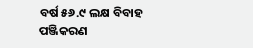ବର୍ଷ ୫୬.୯ ଲକ୍ଷ ବିବାହ ପଞ୍ଜିକରଣ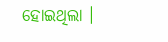ହୋଇଥିଲା ।